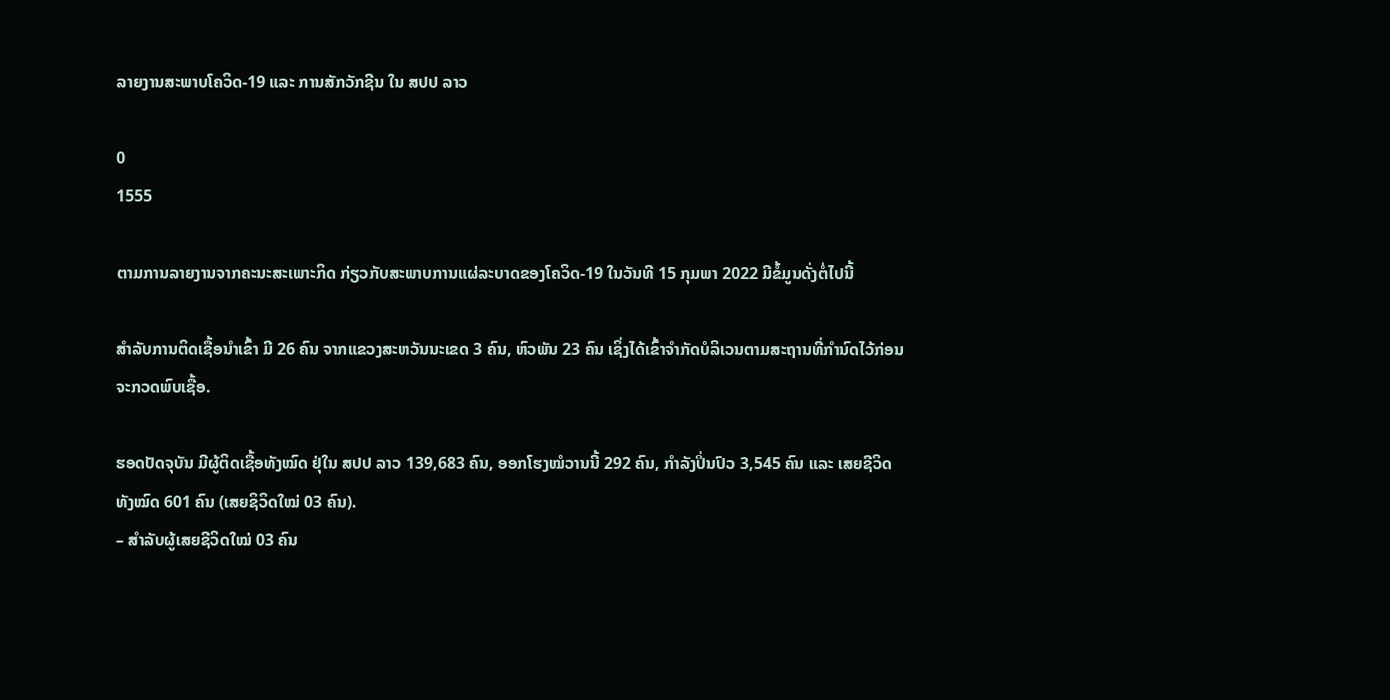ລາຍງານສະພາບໂຄວິດ-19 ແລະ ການສັກວັກຊີນ ໃນ ສປປ ລາວ

0
1555

ຕາມການລາຍງານຈາກຄະນະສະເພາະກິດ ກ່ຽວກັບສະພາບການແຜ່ລະບາດຂອງໂຄວິດ-19 ໃນວັນທີ 15 ກຸມພາ 2022 ມີຂໍ້ມູນດັ່ງຕໍ່ໄປນີ້

ສໍາລັບການຕິດເຊື້ອນໍາເຂົ້າ ມີ 26 ຄົນ ຈາກແຂວງສະຫວັນນະເຂດ 3 ຄົນ, ຫົວພັນ 23 ຄົນ ເຊິ່ງໄດ້ເຂົ້າຈຳກັດບໍລິເວນຕາມສະຖານທີ່ກຳນົດໄວ້ກ່ອນຈະກວດພົບເຊື້ອ.

ຮອດປັດຈຸບັນ ມີຜູ້ຕິດເຊື້ອທັງໝົດ ຢຸ່ໃນ ສປປ ລາວ 139,683 ຄົນ, ອອກໂຮງໝໍວານນີ້ 292 ຄົນ, ກຳລັງປິ່ນປົວ 3,545 ຄົນ ແລະ ເສຍຊີວິດ ທັງໝົດ 601 ຄົນ (ເສຍຊິວິດໃໝ່ 03 ຄົນ).
– ສຳລັບຜູ້ເສຍຊີວິດໃໝ່ 03 ຄົນ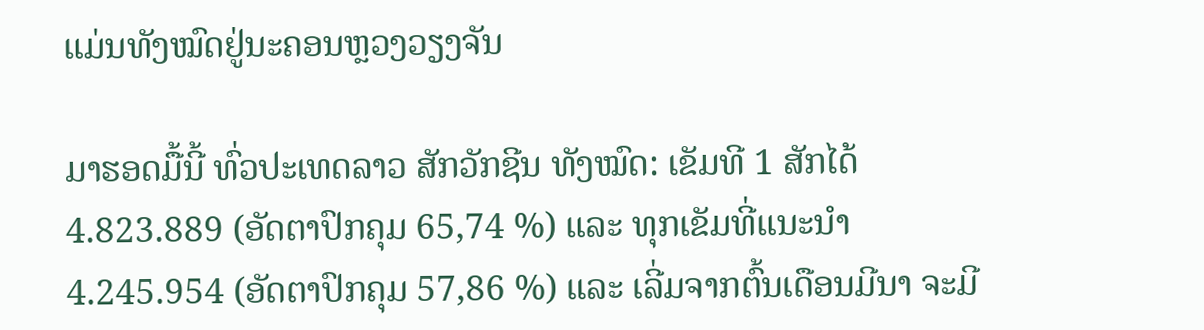ແມ່ນທັງໝົດຢູ່ນະຄອນຫຼວງວຽງຈັນ

ມາຮອດມື້ນີ້ ທົ່ວປະເທດລາວ ສັກວັກຊີນ ທັງໝົດ: ເຂັມທີ 1 ສັກໄດ້ 4.823.889 (ອັດຕາປົກຄຸມ 65,74 %) ແລະ ທຸກເຂັມທີ່ແນະນໍາ 4.245.954 (ອັດຕາປົກຄຸມ 57,86 %) ແລະ ເລີ່ມຈາກຕົ້ນເດືອນມີນາ ຈະມີ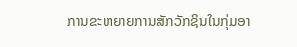ການຂະຫຍາຍການສັກວັກຊິນໃນກຸ່ມອາ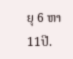ຍຸ 6 ຫາ 11ປີ.